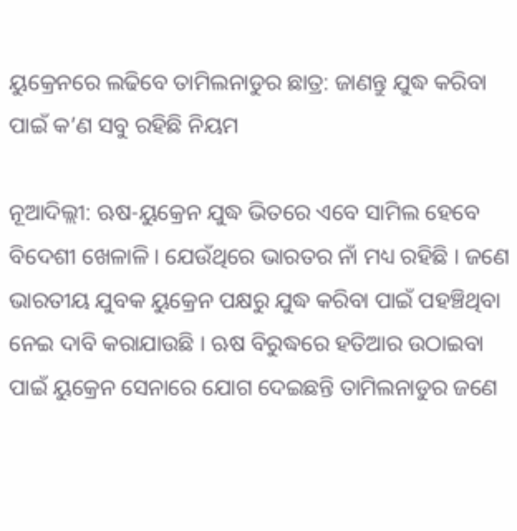ୟୁକ୍ରେନରେ ଲଢିବେ ତାମିଲନାଡୁର ଛାତ୍ର: ଜାଣନ୍ତୁ ଯୁଦ୍ଧ କରିବା ପାଇଁ କ’ଣ ସବୁ ରହିଛି ନିୟମ

ନୂଆଦିଲ୍ଲୀ: ଋଷ-ୟୁକ୍ରେନ ଯୁଦ୍ଧ ଭିତରେ ଏବେ ସାମିଲ ହେବେ ବିଦେଶୀ ଖେଳାଳି । ଯେଉଁଥିରେ ଭାରତର ନାଁ ମଧ୍ୟ ରହିଛି । ଜଣେ ଭାରତୀୟ ଯୁବକ ୟୁକ୍ରେନ ପକ୍ଷରୁ ଯୁଦ୍ଧ କରିବା ପାଇଁ ପହଞ୍ଚିଥିବା ନେଇ ଦାବି କରାଯାଉଛି । ଋଷ ବିରୁଦ୍ଧରେ ହତିଆର ଉଠାଇବା ପାଇଁ ୟୁକ୍ରେନ ସେନାରେ ଯୋଗ ଦେଇଛନ୍ତି ତାମିଲନାଡୁର ଜଣେ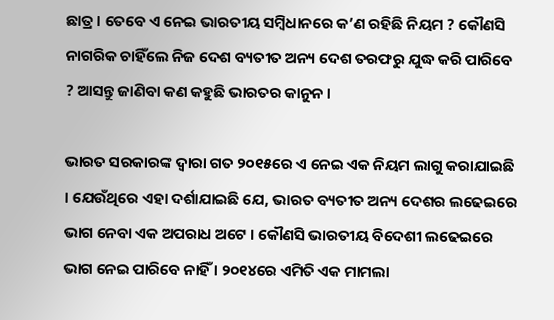ଛାତ୍ର । ତେବେ ଏ ନେଇ ଭାରତୀୟ ସମ୍ବିଧାନରେ କ’ଣ ରହିଛି ନିୟମ ? କୌଣସି ନାଗରିକ ଚାହିଁଲେ ନିଜ ଦେଶ ବ୍ୟତୀତ ଅନ୍ୟ ଦେଶ ତରଫରୁ ଯୁଦ୍ଧ କରି ପାରିବେ ? ଆସନ୍ତୁ ଜାଣିବା କଣ କହୁଛି ଭାରତର କାନୁନ ।

ଭାରତ ସରକାରଙ୍କ ଦ୍ୱାରା ଗତ ୨୦୧୫ରେ ଏ ନେଇ ଏକ ନିୟମ ଲାଗୁ କରାଯାଇଛି । ଯେଉଁଥିରେ ଏହା ଦର୍ଶାଯାଇଛି ଯେ, ଭାରତ ବ୍ୟତୀତ ଅନ୍ୟ ଦେଶର ଲଢେଇରେ ଭାଗ ନେବା ଏକ ଅପରାଧ ଅଟେ । କୌଣସି ଭାରତୀୟ ବିଦେଶୀ ଲଢେଇରେ ଭାଗ ନେଇ ପାରିବେ ନାହିଁ । ୨୦୧୪ରେ ଏମିତି ଏକ ମାମଲା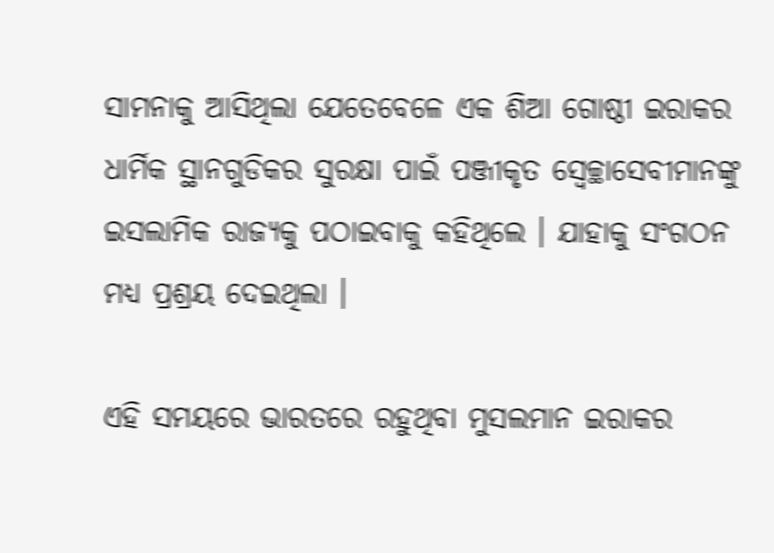ସାମନାକୁ ଆସିଥିଲା ଯେତେବେଳେ ଏକ ଶିଆ ଗୋଷ୍ଠୀ ଇରାକର ଧାର୍ମିକ ସ୍ଥାନଗୁଡିକର ସୁରକ୍ଷା ପାଇଁ ପଞ୍ଜୀକୃତ ସ୍ୱେଚ୍ଛାସେବୀମାନଙ୍କୁ ଇସଲାମିକ ରାଜ୍ୟକୁ ପଠାଇବାକୁ କହିଥିଲେ । ଯାହାକୁ ସଂଗଠନ ମଧ୍ୟ ପ୍ରଶ୍ରୟ ଦେଇଥିଲା ।

ଏହି ସମୟରେ ଭାରତରେ ରହୁଥିବା ମୁସଲମାନ ଇରାକର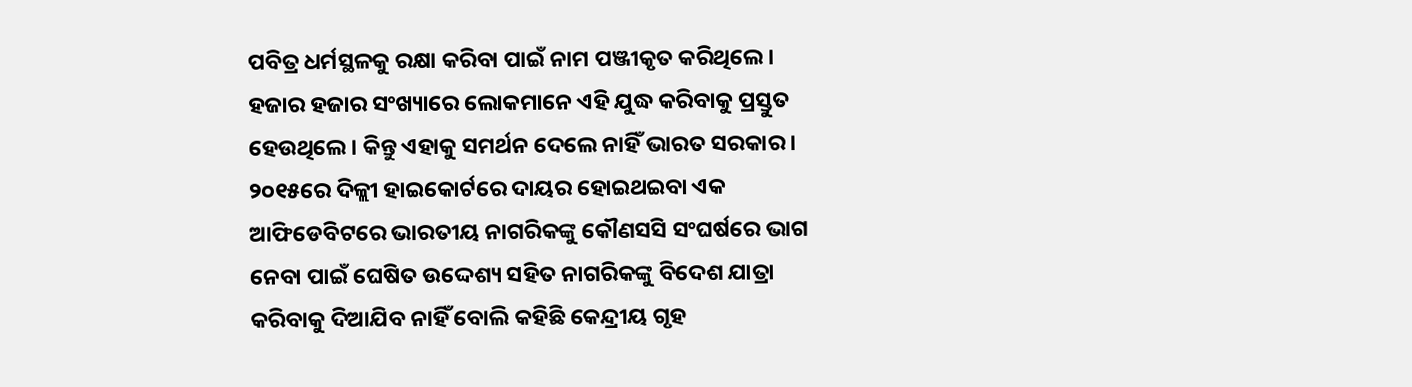ପବିତ୍ର ଧର୍ମସ୍ଥଳକୁ ରକ୍ଷା କରିବା ପାଇଁ ନାମ ପଞ୍ଜୀକୃତ କରିଥିଲେ । ହଜାର ହଜାର ସଂଖ୍ୟାରେ ଲୋକମାନେ ଏହି ଯୁଦ୍ଧ କରିବାକୁ ପ୍ରସ୍ତୁତ ହେଉଥିଲେ । କିନ୍ତୁ ଏହାକୁ ସମର୍ଥନ ଦେଲେ ନାହିଁ ଭାରତ ସରକାର । ୨୦୧୫ରେ ଦିଳ୍ଲୀ ହାଇକୋର୍ଟରେ ଦାୟର ହୋଇଥଇବା ଏକ ଆଫିଡେବିଟରେ ଭାରତୀୟ ନାଗରିକଙ୍କୁ କୌଣସସି ସଂଘର୍ଷରେ ଭାଗ ନେବା ପାଇଁ ଘେଷିତ ଉଦ୍ଦେଶ୍ୟ ସହିତ ନାଗରିକଙ୍କୁ ବିଦେଶ ଯାତ୍ରା କରିବାକୁ ଦିଆଯିବ ନାହିଁ ବୋଲି କହିଛି କେନ୍ଦ୍ରୀୟ ଗୃହ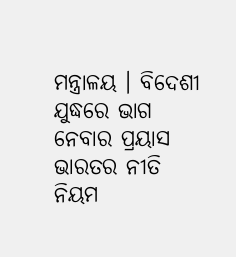ମନ୍ତ୍ରାଳୟ । ବିଦେଶୀ ଯୁଦ୍ଧରେ ଭାଗ ନେବାର ପ୍ରୟାସ ଭାରତର ନୀତି ନିୟମ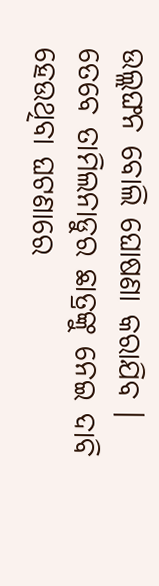ଉଲ୍ଲଙ୍ଘନ ବୋଲି ଘୋଷଣା କରାଯିବ । ତେବେ ତାମିଲନାଡୁର ଛାତ୍ରଙ୍କୁ ନେଇ ଦାବି ହେଉଥିବା ଘଟଣାରେ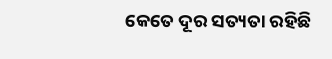କେତେ ଦୂର ସତ୍ୟତା ରହିଛି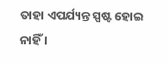ତାହା ଏପର୍ଯ୍ୟନ୍ତ ସ୍ପଷ୍ଟ ହୋଇ ନାହିଁ ।